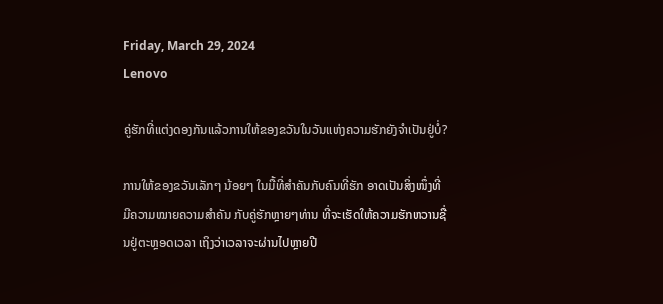Friday, March 29, 2024
Lenovo

ຄູ່ຮັກທີ່ແຕ່ງດອງກັນແລ້ວການໃຫ້ຂອງຂວັນໃນວັນແຫ່ງຄວາມຮັກຍັງຈຳເປັນຢູ່ບໍ່?

ການໃຫ້ຂອງຂວັນເລັກໆ ນ້ອຍໆ ໃນມື້ທີ່ສຳຄັນກັບຄົນທີ່ຮັກ ອາດເປັນສິ່ງໜຶ່ງທີ່ມີຄວາມໝາຍຄວາມສຳຄັນ ກັບຄູ່ຮັກຫຼາຍໆທ່ານ ທີ່ຈະເຮັດໃຫ້ຄວາມຮັກຫວານຊື່ນຢູ່ຕະຫຼອດເວລາ ເຖິງວ່າເວລາຈະຜ່ານໄປຫຼາຍປີ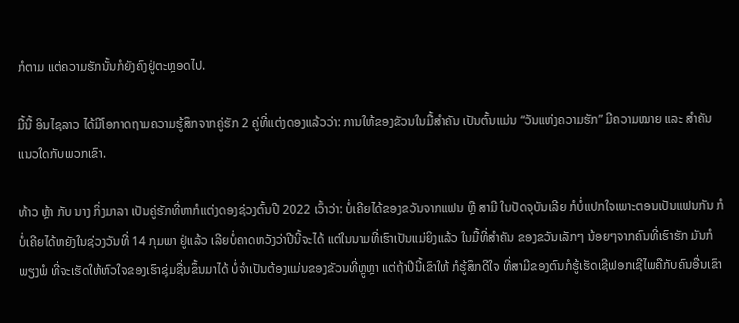ກໍຕາມ ແຕ່ຄວາມຮັກນັ້ນກໍຍັງຄົງຢູ່ຕະຫຼອດໄປ.

ມື້ນື້ ອິນໄຊລາວ ໄດ້ມີໂອກາດຖາມຄວາມຮູ້ສຶກຈາກຄູ່ຮັກ 2 ຄູ່ທີ່ແຕ່ງດອງແລ້ວວ່າ: ການໃຫ້ຂອງຂັວນໃນມື້ສຳຄັນ ເປັນຕົ້ນແມ່ນ “ວັນແຫ່ງຄວາມຮັກ” ມີຄວາມໝາຍ ແລະ ສຳຄັນແນວໃດກັບພວກເຂົາ.

ທ້າວ ຫຼ້າ ກັບ ນາງ ກິ່ງມາລາ ເປັນຄູ່ຮັກທີ່ຫາກໍແຕ່ງດອງຊ່ວງຕົ້ນປີ 2022 ເວົ້າວ່າ: ບໍ່ເຄີຍໄດ້ຂອງຂວັນຈາກແຟນ ຫຼື ສາມີ ໃນປັດຈຸບັນເລີຍ ກໍບໍ່ແປກໃຈເພາະຕອນເປັນແຟນກັນ ກໍບໍ່ເຄີຍໄດ້ຫຍັງໃນຊ່ວງວັນທີ່ 14 ກຸມພາ ຢູ່ແລ້ວ ເລີຍບໍ່ຄາດຫວັງວ່າປີນີ້ຈະໄດ້ ແຕ່ໃນນາມທີ່ເຮົາເປັນແມ່ຍິງແລ້ວ ໃນມື້ທີ່ສຳຄັນ ຂອງຂວັນເລັກໆ ນ້ອຍໆຈາກຄົນທີ່ເຮົາຮັກ ມັນກໍພຽງພໍ ທີ່ຈະເຮັດໃຫ້ຫົວໃຈຂອງເຮົາຊຸ່ມຊື່ນຂຶ້ນມາໄດ້ ບໍ່ຈຳເປັນຕ້ອງແມ່ນຂອງຂັວນທີ່ຫຼູຫຼາ ແຕ່ຖ້າປີນີ້ເຂົາໃຫ້ ກໍຮູ້ສຶກດີໃຈ ທີ່ສາມີຂອງຕົນກໍຮູ້ເຮັດເຊີຟອກເຊີໄພຄືກັບຄົນອື່ນເຂົາ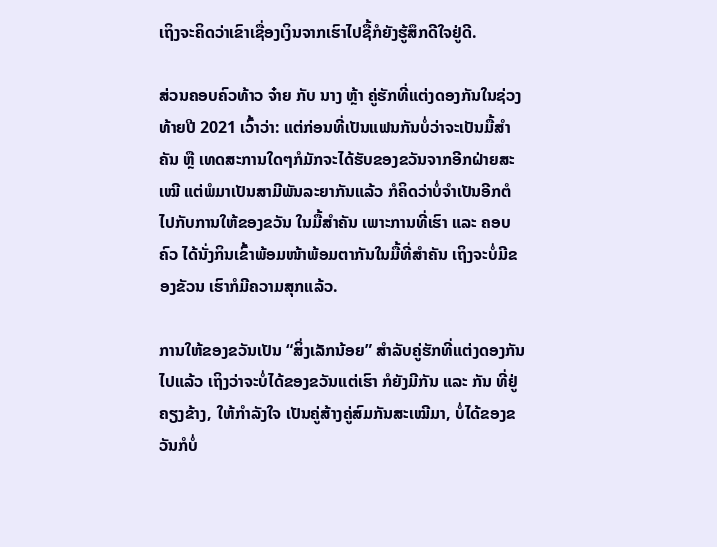ເຖິງຈະຄິດວ່າເຂົາເຊື່ອງເງິນຈາກເຮົາໄປຊື້ກໍຍັງຮູ້ສຶກດີໃຈຢູ່ດີ.

ສ່ວນຄອບຄົວທ້າວ ຈ໋າຍ ກັບ ນາງ ຫຼ້າ ຄູ່ຮັກທີ່ແຕ່ງດອງກັນໃນຊ່ວງທ້າຍປີ 2021 ເວົ້າວ່າ: ແຕ່ກ່ອນທີ່ເປັນແຟນກັນບໍ່ວ່າຈະເປັນມື້ສຳຄັນ ຫຼື ເທດສະການໃດໆກໍມັກຈະໄດ້ຮັບຂອງຂວັນຈາກອີກຝ່າຍສະເໝີ ແຕ່ພໍມາເປັນສາມີພັນລະຍາກັນແລ້ວ ກໍຄິດວ່າບໍ່ຈຳເປັນອີກຕໍໄປກັບການໃຫ້ຂອງຂວັນ ໃນມື້ສຳຄັນ ເພາະການທີ່ເຮົາ ແລະ ຄອບຄົວ ໄດ້ນັ່ງກິນເຂົ້າພ້ອມໜ້າພ້ອມຕາກັນໃນມື້ທີ່ສຳຄັນ ເຖິງຈະບໍ່ມີຂອງຂັວນ ເຮົາກໍມີຄວາມສຸກແລ້ວ.

ການໃຫ້ຂອງຂວັນເປັນ “ສິ່ງເລັກນ້ອຍ” ສຳລັບຄູ່ຮັກທີ່ແຕ່ງດອງກັນໄປແລ້ວ ເຖິງວ່າຈະບໍ່ໄດ້ຂອງຂວັນແຕ່ເຮົາ ກໍຍັງມີກັນ ແລະ ກັນ ທີ່ຢູ່ຄຽງຂ້າງ, ໃຫ້ກຳລັງໃຈ ເປັນຄູ່ສ້າງຄູ່ສົມກັນສະເໝີມາ, ບໍ່ໄດ້ຂອງຂວັນກໍບໍ່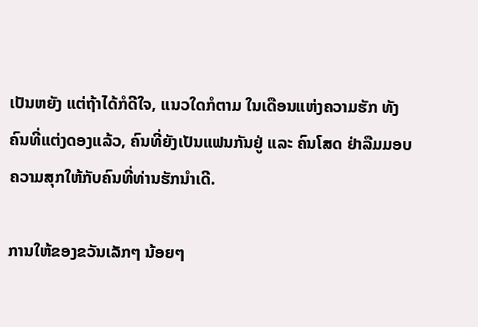ເປັນຫຍັງ ແຕ່ຖ້າໄດ້ກໍດີໃຈ, ແນວໃດກໍຕາມ ໃນເດືອນແຫ່ງຄວາມຮັກ ທັງຄົນທີ່ແຕ່ງດອງແລ້ວ, ຄົນທີ່ຍັງເປັນແຟນກັນຢູ່ ແລະ ຄົນໂສດ ຢ່າລືມມອບຄວາມສຸກໃຫ້ກັບຄົນທີ່ທ່ານຮັກນຳເດີ.

ການໃຫ້ຂອງຂວັນເລັກໆ ນ້ອຍໆ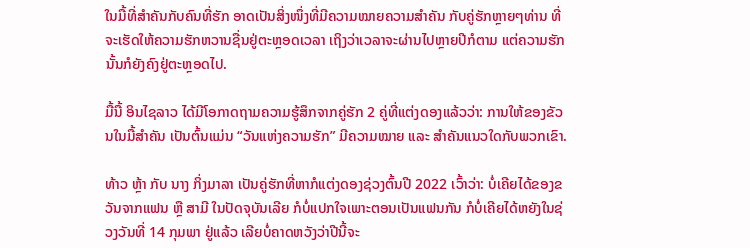ໃນມື້ທີ່ສຳຄັນກັບຄົນທີ່ຮັກ ອາດເປັນສິ່ງໜຶ່ງທີ່ມີຄວາມໝາຍຄວາມສຳຄັນ ກັບຄູ່ຮັກຫຼາຍໆທ່ານ ທີ່ຈະເຮັດໃຫ້ຄວາມຮັກຫວານຊື່ນຢູ່ຕະຫຼອດເວລາ ເຖິງວ່າເວລາຈະຜ່ານໄປຫຼາຍປີກໍຕາມ ແຕ່ຄວາມຮັກນັ້ນກໍຍັງຄົງຢູ່ຕະຫຼອດໄປ.

ມື້ນື້ ອິນໄຊລາວ ໄດ້ມີໂອກາດຖາມຄວາມຮູ້ສຶກຈາກຄູ່ຮັກ 2 ຄູ່ທີ່ແຕ່ງດອງແລ້ວວ່າ: ການໃຫ້ຂອງຂັວນໃນມື້ສຳຄັນ ເປັນຕົ້ນແມ່ນ “ວັນແຫ່ງຄວາມຮັກ” ມີຄວາມໝາຍ ແລະ ສຳຄັນແນວໃດກັບພວກເຂົາ.

ທ້າວ ຫຼ້າ ກັບ ນາງ ກິ່ງມາລາ ເປັນຄູ່ຮັກທີ່ຫາກໍແຕ່ງດອງຊ່ວງຕົ້ນປີ 2022 ເວົ້າວ່າ: ບໍ່ເຄີຍໄດ້ຂອງຂວັນຈາກແຟນ ຫຼື ສາມີ ໃນປັດຈຸບັນເລີຍ ກໍບໍ່ແປກໃຈເພາະຕອນເປັນແຟນກັນ ກໍບໍ່ເຄີຍໄດ້ຫຍັງໃນຊ່ວງວັນທີ່ 14 ກຸມພາ ຢູ່ແລ້ວ ເລີຍບໍ່ຄາດຫວັງວ່າປີນີ້ຈະ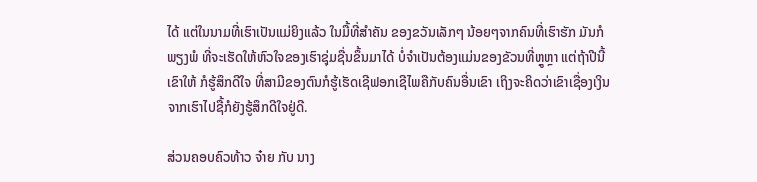ໄດ້ ແຕ່ໃນນາມທີ່ເຮົາເປັນແມ່ຍິງແລ້ວ ໃນມື້ທີ່ສຳຄັນ ຂອງຂວັນເລັກໆ ນ້ອຍໆຈາກຄົນທີ່ເຮົາຮັກ ມັນກໍພຽງພໍ ທີ່ຈະເຮັດໃຫ້ຫົວໃຈຂອງເຮົາຊຸ່ມຊື່ນຂຶ້ນມາໄດ້ ບໍ່ຈຳເປັນຕ້ອງແມ່ນຂອງຂັວນທີ່ຫຼູຫຼາ ແຕ່ຖ້າປີນີ້ເຂົາໃຫ້ ກໍຮູ້ສຶກດີໃຈ ທີ່ສາມີຂອງຕົນກໍຮູ້ເຮັດເຊີຟອກເຊີໄພຄືກັບຄົນອື່ນເຂົາ ເຖິງຈະຄິດວ່າເຂົາເຊື່ອງເງິນຈາກເຮົາໄປຊື້ກໍຍັງຮູ້ສຶກດີໃຈຢູ່ດີ.

ສ່ວນຄອບຄົວທ້າວ ຈ໋າຍ ກັບ ນາງ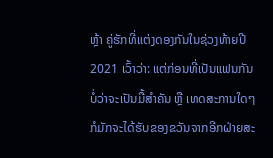ຫຼ້າ ຄູ່ຮັກທີ່ແຕ່ງດອງກັນໃນຊ່ວງທ້າຍປີ 2021 ເວົ້າວ່າ: ແຕ່ກ່ອນທີ່ເປັນແຟນກັນບໍ່ວ່າຈະເປັນມື້ສຳຄັນ ຫຼື ເທດສະການໃດໆກໍມັກຈະໄດ້ຮັບຂອງຂວັນຈາກອີກຝ່າຍສະ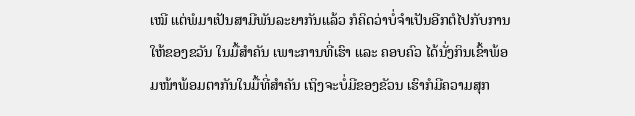ເໝີ ແຕ່ພໍມາເປັນສາມີພັນລະຍາກັນແລ້ວ ກໍຄິດວ່າບໍ່ຈຳເປັນອີກຕໍໄປກັບການໃຫ້ຂອງຂວັນ ໃນມື້ສຳຄັນ ເພາະການທີ່ເຮົາ ແລະ ຄອບຄົວ ໄດ້ນັ່ງກິນເຂົ້າພ້ອມໜ້າພ້ອມຕາກັນໃນມື້ທີ່ສຳຄັນ ເຖິງຈະບໍ່ມີຂອງຂັວນ ເຮົາກໍມີຄວາມສຸກ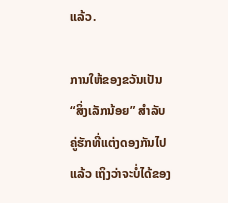ແລ້ວ.

ການໃຫ້ຂອງຂວັນເປັນ “ສິ່ງເລັກນ້ອຍ” ສຳລັບຄູ່ຮັກທີ່ແຕ່ງດອງກັນໄປແລ້ວ ເຖິງວ່າຈະບໍ່ໄດ້ຂອງ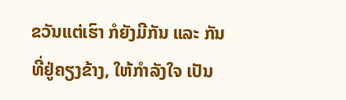ຂວັນແຕ່ເຮົາ ກໍຍັງມີກັນ ແລະ ກັນ ທີ່ຢູ່ຄຽງຂ້າງ, ໃຫ້ກຳລັງໃຈ ເປັນ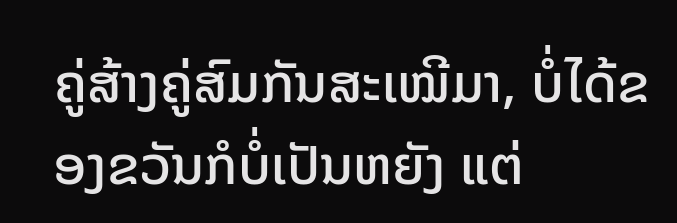ຄູ່ສ້າງຄູ່ສົມກັນສະເໝີມາ, ບໍ່ໄດ້ຂອງຂວັນກໍບໍ່ເປັນຫຍັງ ແຕ່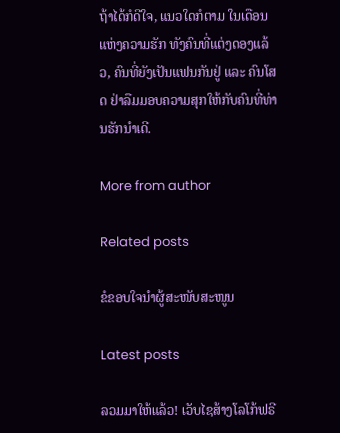ຖ້າໄດ້ກໍດີໃຈ, ແນວໃດກໍຕາມ ໃນເດືອນແຫ່ງຄວາມຮັກ ທັງຄົນທີ່ແຕ່ງດອງແລ້ວ, ຄົນທີ່ຍັງເປັນແຟນກັນຢູ່ ແລະ ຄົນໂສດ ຢ່າລືມມອບຄວາມສຸກໃຫ້ກັບຄົນທີ່ທ່ານຮັກນຳເດີ.

More from author

Related posts

ຂໍຂອບໃຈນຳຜູ້ສະໜັບສະໜູນ

Latest posts

ລວມມາໃຫ້ແລ້ວ! ເວັບໄຊສ້າງໂລໂກ້ຟຣີ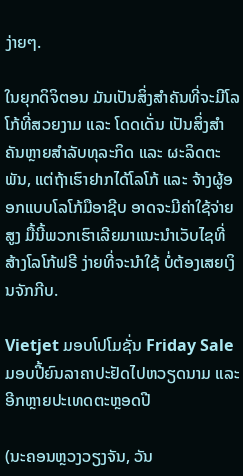ງ່າຍໆ.

ໃນຍຸກດິຈິຕອນ ມັນເປັນສິ່ງສໍາຄັນທີ່ຈະມີໂລໂກ້ທີ່ສວຍງາມ ແລະ ໂດດເດັ່ນ ເປັນສິ່ງສໍາຄັນຫຼາຍສໍາລັບທຸລະກິດ ແລະ ຜະລິດຕະພັນ, ແຕ່ຖ້າເຮົາຢາກໄດ້ໂລໂກ້ ແລະ ຈ້າງຜູ້ອອກແບບໂລໂກ້ມືອາຊີບ ອາດຈະມີຄ່າໃຊ້ຈ່າຍສູງ ມື້ນີ້ພວກເຮົາເລີຍມາແນະນຳເວັບໄຊທີ່ສ້າງໂລໂກ້ຟຣີ ງ່າຍທີ່ຈະນໍາໃຊ້ ບໍ່ຕ້ອງເສຍເງິນຈັກກີບ.

Vietjet ມອບໂປໂມຊັ່ນ Friday Sale ມອບປີ້ຍົນລາຄາປະຢັດໄປຫວຽດນາມ ແລະ ອີກຫຼາຍປະເທດຕະຫຼອດປີ

(ນະຄອນຫຼວງວຽງຈັນ, ວັນ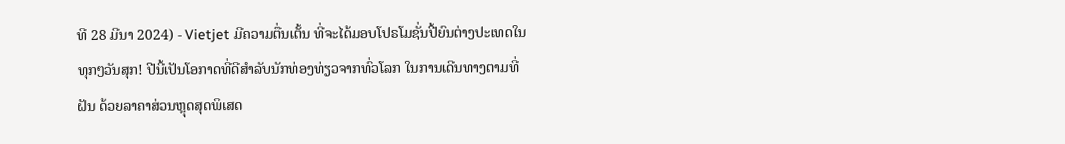ທີ 28 ມີນາ 2024) - Vietjet ມີຄວາມຕື່ນເຕັ້ນ ທີ່ຈະໄດ້ມອບໂປຣໂມຊັ່ນປີ້ຍົນຕ່າງປະເທດໃນທຸກໆວັນສຸກ! ປີນີ້ເປັນໂອກາດທີ່ດີສໍາລັບນັກທ່ອງທ່ຽວຈາກທົ່ວໂລກ ໃນການເດີນທາງຕາມທີ່ຝັນ ດ້ວຍລາຄາສ່ວນຫຼຸດສຸດພິເສດ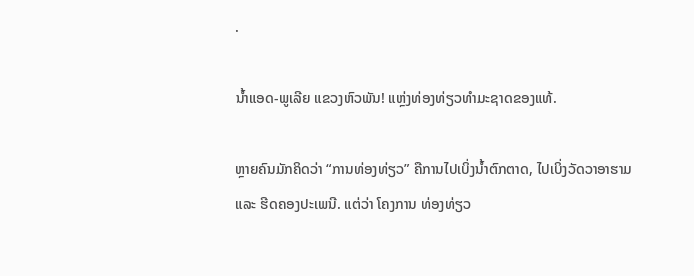.

ນ້ຳແອດ-ພູເລີຍ ແຂວງຫົວພັນ! ແຫຼ່ງທ່ອງທ່ຽວທຳມະຊາດຂອງແທ້.

ຫຼາຍຄົນມັກຄິດວ່າ “ການທ່ອງທ່ຽວ” ຄືການໄປເບິ່ງນ້ຳຕົກຕາດ, ໄປເບິ່ງວັດວາອາຮາມ ແລະ ຮີດຄອງປະເພນີ. ແຕ່ວ່າ ໂຄງການ ທ່ອງທ່ຽວ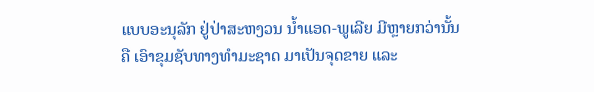ແບບອະນຸລັກ ຢູ່ປ່າສະຫງວນ ນ້ຳແອດ-ພູເລີຍ ມີຫຼາຍກວ່ານັ້ນ ຄື ເອົາຂຸມຊັບທາງທຳມະຊາດ ມາເປັນຈຸດຂາຍ ແລະ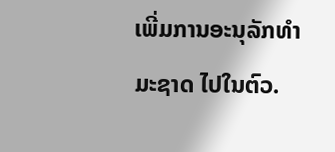ເພີ່ມການອະນຸລັກທຳມະຊາດ ໄປໃນຕົວ.